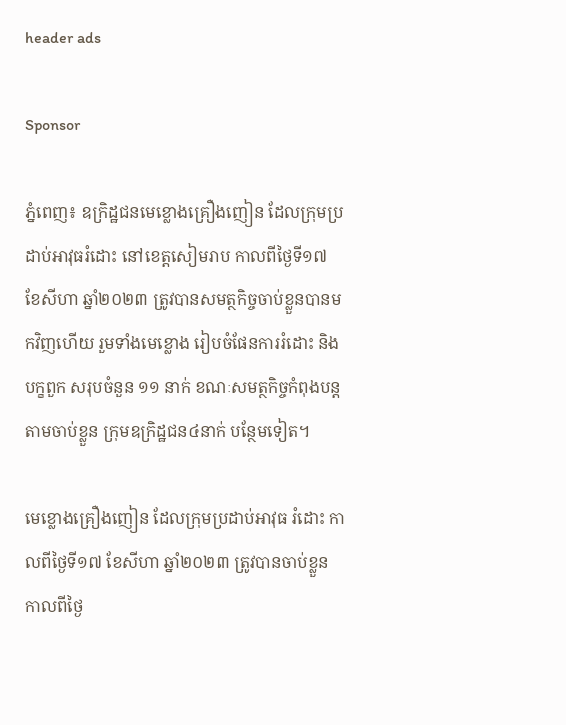header ads

Sponsor

ភ្នំពេញ៖ ឧក្រិដ្ឋជនមេខ្លោងគ្រឿងញៀន ដែលក្រុមប្រដាប់អាវុធរំដោះ នៅខេត្តសៀមរាប កាលពីថ្ងៃទី១៧ ខែសីហា ឆ្នាំ២០២៣ ត្រូវបានសមត្ថកិច្ចចាប់ខ្លួនបានមកវិញហើយ រួមទាំងមេខ្លោង រៀបចំផែនការរំដោះ និងបក្ខពួក សរុបចំនួន ១១ នាក់ ខណៈសមត្ថកិច្ចកំពុងបន្តតាមចាប់ខ្លួន ក្រុមឧក្រិដ្ឋជន៤នាក់ បន្ថែមទៀត។

មេខ្លោងគ្រឿងញៀន ដែលក្រុមប្រដាប់អាវុធ រំដោះ កាលពីថ្ងៃទី១៧ ខែសីហា ឆ្នាំ២០២៣ ត្រូវបានចាប់ខ្លួន កាលពីថ្ងៃ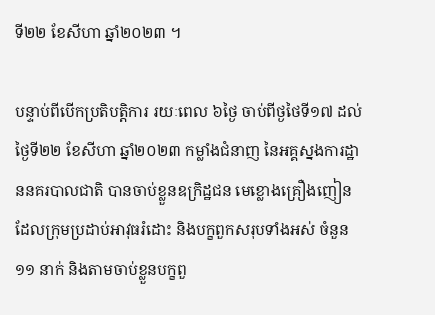ទី២២ ខែសីហា ឆ្នាំ២០២៣ ។

បន្ទាប់ពីបើកប្រតិបត្តិការ រយៈពេល ៦ថ្ងៃ ចាប់ពីថ្ងថៃទី១៧ ដល់ថ្ងៃទី២២ ខែសីហា ឆ្នាំ២០២៣ កម្លាំងជំនាញ នៃអគ្គស្នងការដ្ឋាននគរបាលជាតិ បានចាប់ខ្លួនឧក្រិដ្ឋជន មេខ្លោងគ្រឿងញៀន ដែលក្រុមប្រដាប់អាវុធរំដោះ និងបក្ខពួកសរុបទាំងអស់ ចំនួន ១១ នាក់ និងតាមចាប់ខ្លួនបក្ខពួ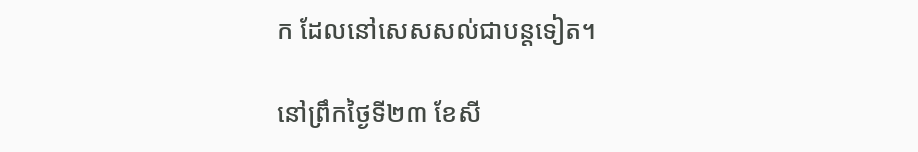ក ដែលនៅសេសសល់ជាបន្តទៀត។

នៅព្រឹកថ្ងៃទី២៣ ខែសី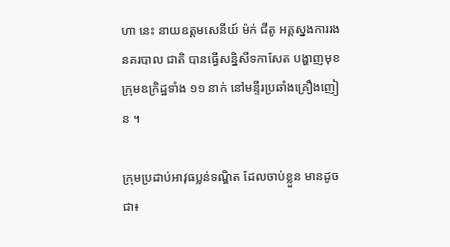ហា នេះ នាយឧត្តមសេនីយ៍ ម៉ក់ ជីតូ អគ្គស្នងការរងនគរបាល ជាតិ បានធ្វើសន្និសីទកាសែត បង្ហាញមុខក្រុមឧក្រិដ្ឋទាំង ១១ នាក់ នៅមន្ទីរប្រឆាំងគ្រឿងញៀន ។

ក្រុមប្រដាប់អាវុធប្លន់ទណ្ឌិត ដែលចាប់ខ្លួន មានដូចជា៖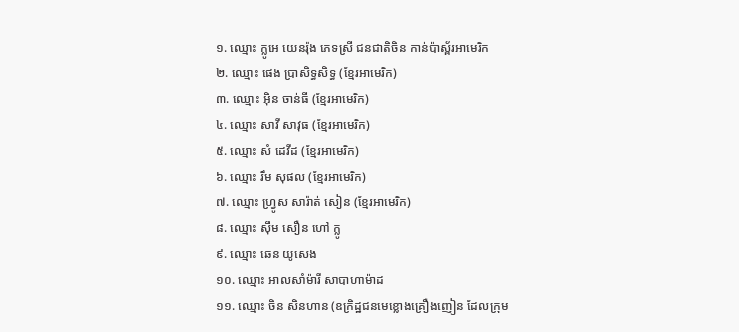១. ឈ្មោះ ក្លូអេ យេនរ៉ុង ភេទស្រី ជនជាតិចិន កាន់ប៉ាស្ព័រអាមេរិក
២. ឈ្មោះ ផេង ប្រាសិទ្ធសិទ្ធ (ខ្មែរអាមេរិក)
៣. ឈ្មោះ អុិន ចាន់ធី (ខ្មែរអាមេរិក)
៤. ឈ្មោះ សាវី សាវុធ (ខ្មែរអាមេរិក)
៥. ឈ្មោះ សំ ដេវីដ (ខ្មែរអាមេរិក)
៦. ឈ្មោះ រឹម សុផល (ខ្មែរអាមេរិក)
៧. ឈ្មោះ ហ្វ្រូស សារ៉ាត់ សៀន (ខ្មែរអាមេរិក)
៨. ឈ្មោះ ស៊ឹម សឿន ហៅ ក្លូ
៩. ឈ្មោះ ឆេន យូសេង
១០. ឈ្មោះ អាលសាំម៉ារី សាបាហាម៉ាដ
១១. ឈ្មោះ ចិន សិនហាន (ឧក្រិដ្ឋជនមេខ្លោងគ្រឿងញៀន ដែលក្រុម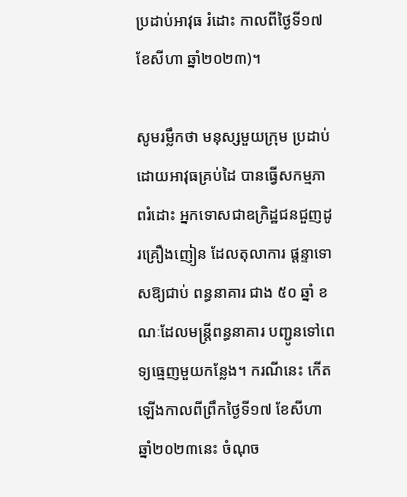ប្រដាប់អាវុធ រំដោះ កាលពីថ្ងៃទី១៧ ខែសីហា ឆ្នាំ២០២៣)។

សូមរម្លឹកថា មនុស្សមួយក្រុម ប្រដាប់ដោយអាវុធគ្រប់ដៃ បានធ្វើសកម្មភាពរំដោះ អ្នកទោសជាឧក្រិដ្ឋជនជួញដូរគ្រឿងញៀន ដែលតុលាការ ផ្ដន្ទាទោសឱ្យជាប់ ពន្ធនាគារ ជាង ៥០ ឆ្នាំ ខណៈដែលមន្ដ្រីពន្ធនាគារ បញ្ជូនទៅពេទ្យធ្មេញមួយកន្លែង។ ករណីនេះ កើតឡើងកាលពីព្រឹកថ្ងៃទី១៧ ខែសីហា ឆ្នាំ២០២៣នេះ ចំណុច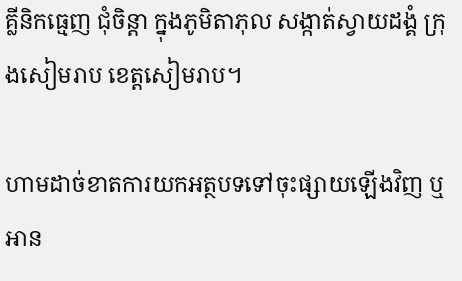គ្លីនិកធ្មេញ ជុំចិន្តា ក្នុងភូមិតាភុល សង្កាត់ស្វាយដង្គំ ក្រុងសៀមរាប ខេត្តសៀមរាប។

ហាមដាច់ខាតការយកអត្ថបទទៅចុះផ្សាយឡើងវិញ ឬអាន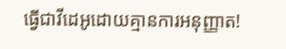ធ្វើជាវីដេអូដោយគ្មានការអនុញ្ញាត!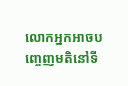លោកអ្នកអាចបញ្ចេញមតិនៅទី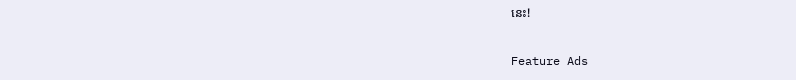នេះ!

Feature Ads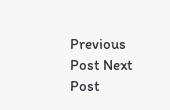Previous Post Next Post